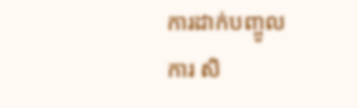ការដាក់បញ្ចូល
ការ សិ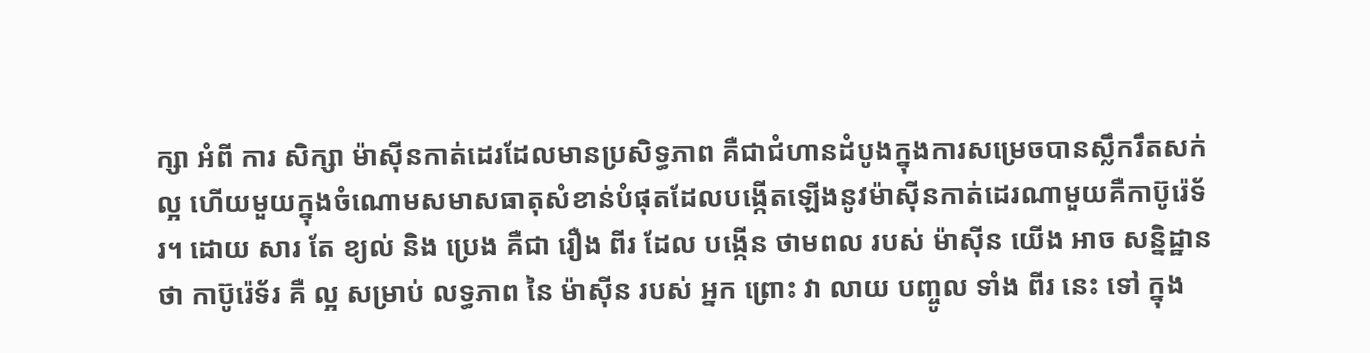ក្សា អំពី ការ សិក្សា ម៉ាស៊ីនកាត់ដេរដែលមានប្រសិទ្ធភាព គឺជាជំហានដំបូងក្នុងការសម្រេចបានស្លឹករឹតសក់ល្អ ហើយមួយក្នុងចំណោមសមាសធាតុសំខាន់បំផុតដែលបង្កើតឡើងនូវម៉ាស៊ីនកាត់ដេរណាមួយគឺកាប៊ូរ៉េទ័រ។ ដោយ សារ តែ ខ្យល់ និង ប្រេង គឺជា រឿង ពីរ ដែល បង្កើន ថាមពល របស់ ម៉ាស៊ីន យើង អាច សន្និដ្ឋាន ថា កាប៊ូរ៉េទ័រ គឺ ល្អ សម្រាប់ លទ្ធភាព នៃ ម៉ាស៊ីន របស់ អ្នក ព្រោះ វា លាយ បញ្ចូល ទាំង ពីរ នេះ ទៅ ក្នុង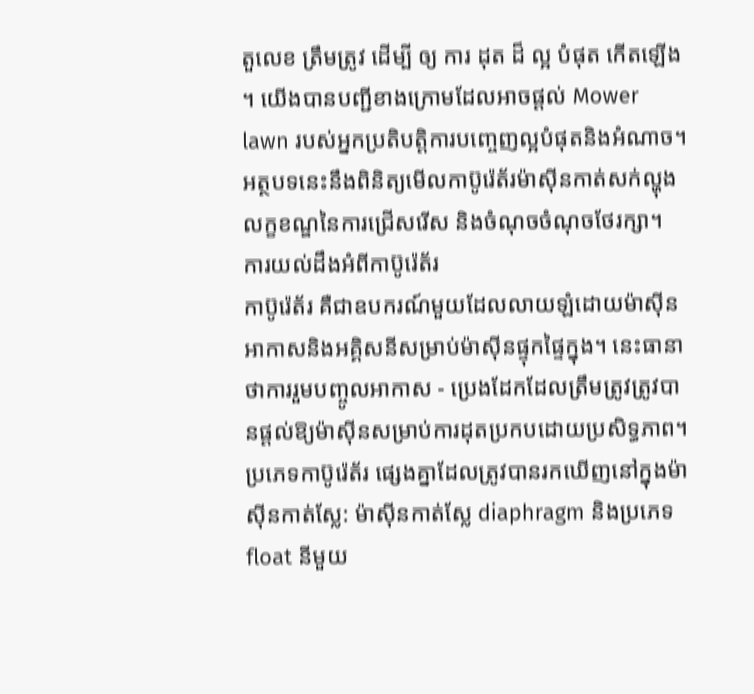តួលេខ ត្រឹមត្រូវ ដើម្បី ឲ្យ ការ ដុត ដ៏ ល្អ បំផុត កើតឡើង ។ យើងបានបញ្ជីខាងក្រោមដែលអាចផ្តល់ Mower lawn របស់អ្នកប្រតិបត្តិការបញ្ចេញល្អបំផុតនិងអំណាច។ អត្ថបទនេះនឹងពិនិត្យមើលកាប៊ូរ៉េត័រម៉ាស៊ីនកាត់សក់ល្ហុង លក្ខខណ្ឌនៃការជ្រើសរើស និងចំណុចចំណុចថែរក្សា។
ការយល់ដឹងអំពីកាប៊ូរ៉េត័រ
កាប៊ូរ៉េត័រ គឺជាឧបករណ៍មួយដែលលាយឡំដោយម៉ាស៊ីនអាកាសនិងអគ្គិសនីសម្រាប់ម៉ាស៊ីនផ្ទុកផ្ទៃក្នុង។ នេះធានាថាការរួមបញ្ចូលអាកាស - ប្រេងដែកដែលត្រឹមត្រូវត្រូវបានផ្តល់ឱ្យម៉ាស៊ីនសម្រាប់ការដុតប្រកបដោយប្រសិទ្ធភាព។ ប្រភេទកាប៊ូរ៉េត័រ ផ្សេងគ្នាដែលត្រូវបានរកឃើញនៅក្នុងម៉ាស៊ីនកាត់ស្លែ: ម៉ាស៊ីនកាត់ស្លែ diaphragm និងប្រភេទ float នីមួយ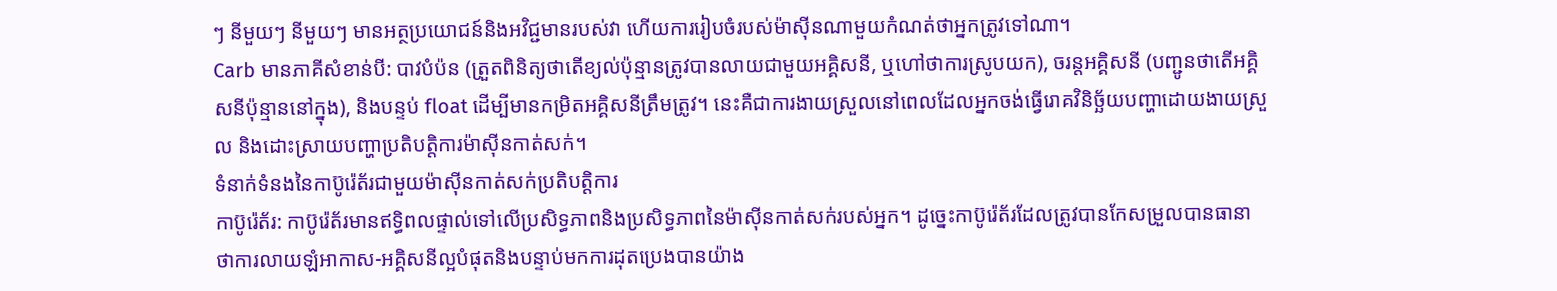ៗ នីមួយៗ នីមួយៗ មានអត្ថប្រយោជន៍និងអវិជ្ជមានរបស់វា ហើយការរៀបចំរបស់ម៉ាស៊ីនណាមួយកំណត់ថាអ្នកត្រូវទៅណា។
Carb មានភាគីសំខាន់បី: បាវបំប៉ន (ត្រួតពិនិត្យថាតើខ្យល់ប៉ុន្មានត្រូវបានលាយជាមួយអគ្គិសនី, ឬហៅថាការស្រូបយក), ចរន្តអគ្គិសនី (បញ្ជូនថាតើអគ្គិសនីប៉ុន្មាននៅក្នុង), និងបន្ទប់ float ដើម្បីមានកម្រិតអគ្គិសនីត្រឹមត្រូវ។ នេះគឺជាការងាយស្រួលនៅពេលដែលអ្នកចង់ធ្វើរោគវិនិច្ឆ័យបញ្ហាដោយងាយស្រួល និងដោះស្រាយបញ្ហាប្រតិបត្តិការម៉ាស៊ីនកាត់សក់។
ទំនាក់ទំនងនៃកាប៊ូរ៉េត័រជាមួយម៉ាស៊ីនកាត់សក់ប្រតិបត្តិការ
កាប៊ូរ៉េត័រ: កាប៊ូរ៉េត័រមានឥទ្ធិពលផ្ទាល់ទៅលើប្រសិទ្ធភាពនិងប្រសិទ្ធភាពនៃម៉ាស៊ីនកាត់សក់របស់អ្នក។ ដូច្នេះកាប៊ូរ៉េត័រដែលត្រូវបានកែសម្រួលបានធានាថាការលាយឡំអាកាស-អគ្គិសនីល្អបំផុតនិងបន្ទាប់មកការដុតប្រេងបានយ៉ាង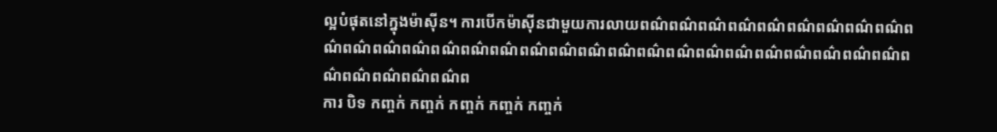ល្អបំផុតនៅក្នុងម៉ាស៊ីន។ ការបើកម៉ាស៊ីនជាមួយការលាយពណ៌ពណ៌ពណ៌ពណ៌ពណ៌ពណ៌ពណ៌ពណ៌ពណ៌ពណ៌ពណ៌ពណ៌ពណ៌ពណ៌ពណ៌ពណ៌ពណ៌ពណ៌ពណ៌ពណ៌ពណ៌ពណ៌ពណ៌ពណ៌ពណ៌ពណ៌ពណ៌ពណ៌ពណ៌ពណ៌ពណ៌ពណ៌ពណ៌ពណ៌ព
ការ បិទ កញ្ចក់ កញ្ចក់ កញ្ចក់ កញ្ចក់ កញ្ចក់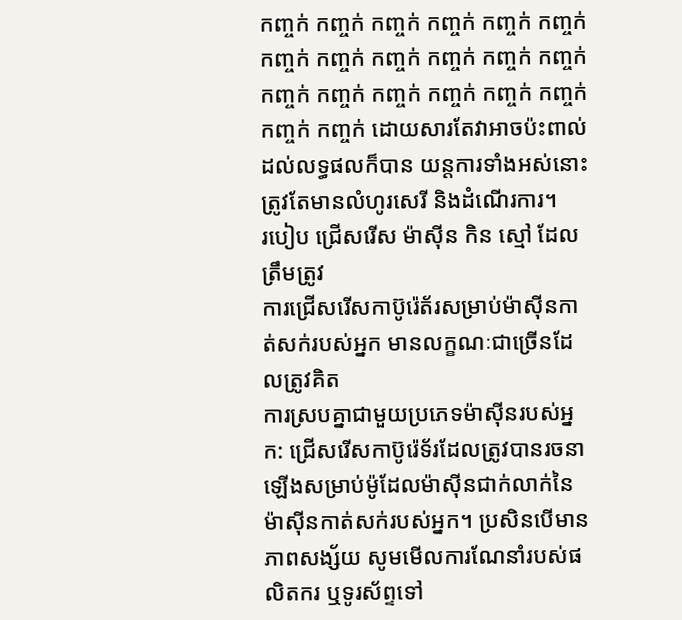កញ្ចក់ កញ្ចក់ កញ្ចក់ កញ្ចក់ កញ្ចក់ កញ្ចក់ កញ្ចក់ កញ្ចក់ កញ្ចក់ កញ្ចក់ កញ្ចក់ កញ្ចក់ កញ្ចក់ កញ្ចក់ កញ្ចក់ កញ្ចក់ កញ្ចក់ កញ្ចក់ កញ្ចក់ កញ្ចក់ ដោយសារតែវាអាចប៉ះពាល់ដល់លទ្ធផលក៏បាន យន្តការទាំងអស់នោះ ត្រូវតែមានលំហូរសេរី និងដំណើរការ។
របៀប ជ្រើសរើស ម៉ាស៊ីន កិន ស្មៅ ដែល ត្រឹមត្រូវ
ការជ្រើសរើសកាប៊ូរ៉េត័រសម្រាប់ម៉ាស៊ីនកាត់សក់របស់អ្នក មានលក្ខណៈជាច្រើនដែលត្រូវគិត
ការស្របគ្នាជាមួយប្រភេទម៉ាស៊ីនរបស់អ្នក: ជ្រើសរើសកាប៊ូរ៉េទ័រដែលត្រូវបានរចនាឡើងសម្រាប់ម៉ូដែលម៉ាស៊ីនជាក់លាក់នៃម៉ាស៊ីនកាត់សក់របស់អ្នក។ ប្រសិនបើមានភាពសង្ស័យ សូមមើលការណែនាំរបស់ផលិតករ ឬទូរស័ព្ទទៅ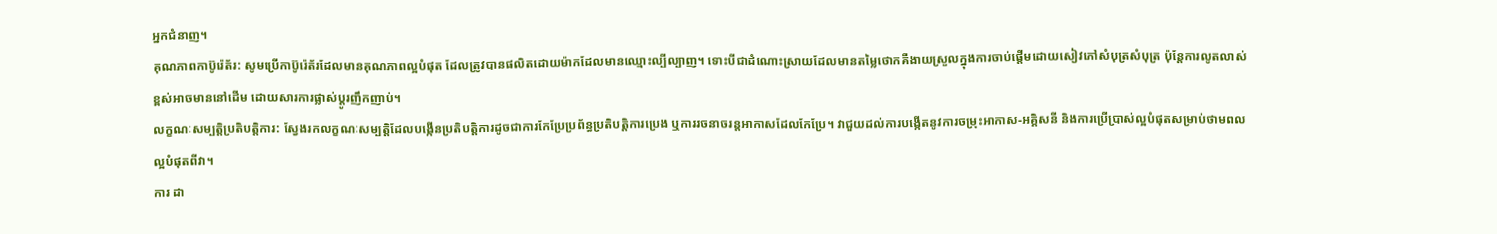អ្នកជំនាញ។
គុណភាពកាប៊ូរ៉េត័រ: សូមប្រើកាប៊ូរ៉េត័រដែលមានគុណភាពល្អបំផុត ដែលត្រូវបានផលិតដោយម៉ាកដែលមានឈ្មោះល្បីល្បាញ។ ទោះបីជាដំណោះស្រាយដែលមានតម្លៃថោកគឺងាយស្រួលក្នុងការចាប់ផ្តើមដោយសៀវភៅសំបុត្រសំបុត្រ ប៉ុន្តែការលូតលាស់ខ្ពស់អាចមាននៅដើម ដោយសារការផ្លាស់ប្តូរញឹកញាប់។
លក្ខណៈសម្បត្តិប្រតិបត្តិការ: ស្វែងរកលក្ខណៈសម្បត្តិដែលបង្កើនប្រតិបត្តិការដូចជាការកែប្រែប្រព័ន្ធប្រតិបត្តិការប្រេង ឬការរចនាចរន្តអាកាសដែលកែប្រែ។ វាជួយដល់ការបង្កើតនូវការចម្រុះអាកាស-អគ្គិសនី និងការប្រើប្រាស់ល្អបំផុតសម្រាប់ថាមពលល្អបំផុតពីវា។
ការ ដា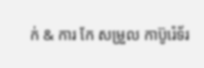ក់ & ការ កែ សម្រួល កាប៊ូរ៉េទ័រ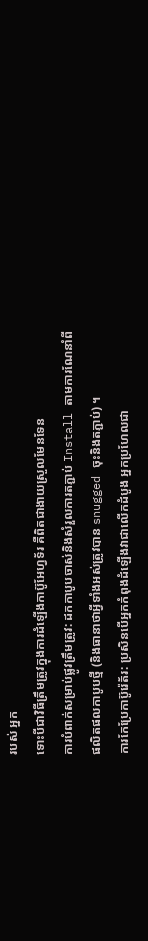របស់ អ្នក
ទោះបីជាវិធីត្រឹមត្រូវក្នុងការដំឡើងកាប៊ូអែហ្វទ័រ គឺពិតជាងាយស្រួលមែនទែន
ការបំពាក់សម្រាប់ផ្លូវត្រឹមត្រូវ: ដកកាបូបចាស់និងសំរួលការតភ្ជាប់ Install តាមការណែនាំពីផលិតផលកាបូបថ្មី (និងធានាថាអ្វីទាំងអស់ត្រូវបាន snugged ចុះនិងតភ្ជាប់) ។
ការកែប្រែកាប៊ូរ៉េត័រ: ប្រសិនបើអ្នកកំពុងដំឡើងវាជាលើកដំបូង អ្នកប្រហែលជា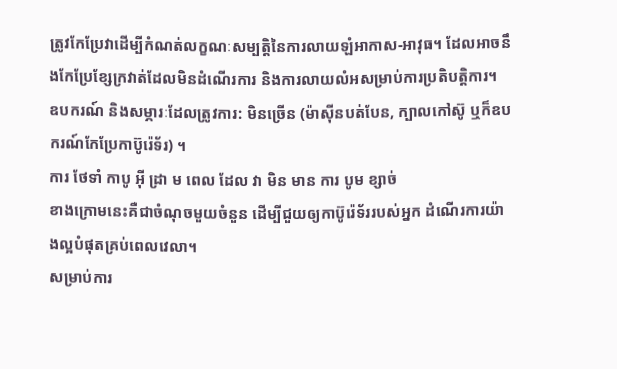ត្រូវកែប្រែវាដើម្បីកំណត់លក្ខណៈសម្បត្តិនៃការលាយឡំអាកាស-អាវុធ។ ដែលអាចនឹងកែប្រែខ្សែក្រវាត់ដែលមិនដំណើរការ និងការលាយលំអសម្រាប់ការប្រតិបត្តិការ។
ឧបករណ៍ និងសម្ភារៈដែលត្រូវការ: មិនច្រើន (ម៉ាស៊ីនបត់បែន, ក្បាលកៅស៊ូ ឬក៏ឧបករណ៍កែប្រែកាប៊ូរ៉េទ័រ) ។
ការ ថែទាំ កាបូ អ៊ី ដ្រា ម ពេល ដែល វា មិន មាន ការ បូម ខ្សាច់
ខាងក្រោមនេះគឺជាចំណុចមួយចំនួន ដើម្បីជួយឲ្យកាប៊ូរ៉េទ័ររបស់អ្នក ដំណើរការយ៉ាងល្អបំផុតគ្រប់ពេលវេលា។
សម្រាប់ការ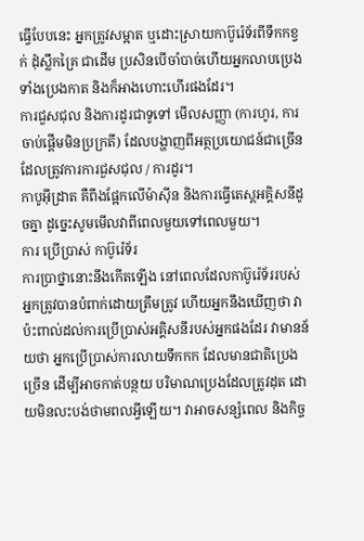ធ្វើបែបនេះ អ្នកត្រូវសម្អាត ឬដោះស្រាយកាប៊ូរ៉េទ័រពីទឹកកខ្វក់ ដុំស្លឹកគ្រៃ ជាដើម ប្រសិនបើចាំបាច់ហើយអ្នកលាបប្រេងទាំងប្រេងកាត និងក៏អាងហោះហើរផងដែរ។
ការជួសជុល និងការដូរជាទូទៅ មើលសញ្ញា (ការហូរ, ការចាប់ផ្តើមមិនប្រក្រតី) ដែលបង្ហាញពីអត្ថប្រយោជន៍ជាច្រើនដែលត្រូវការការជួសជុល / ការដូរ។
កាបូអ៊ីដ្រាត គឺពឹងផ្អែកលើម៉ាស៊ីន និងការធ្វើតេស្តអគ្គិសនីដូចគ្នា ដូច្នេះសូមមើលវាពីពេលមួយទៅពេលមួយ។
ការ ប្រើប្រាស់ កាប៊ូរ៉េទ័រ
ការប្រាថ្នានោះនឹងកើតឡើង នៅពេលដែលកាប៊ូរ៉េទ័ររបស់អ្នកត្រូវបានបំពាក់ដោយត្រឹមត្រូវ ហើយអ្នកនឹងឃើញថា វាប៉ះពាល់ដល់ការប្រើប្រាស់អគ្គិសនីរបស់អ្នកផងដែរ វាមានន័យថា អ្នកប្រើប្រាស់ការលាយទឹកកក ដែលមានជាតិប្រេងច្រើន ដើម្បីអាចកាត់បន្ថយ បរិមាណប្រេងដែលត្រូវដុត ដោយមិនលះបង់ថាមពលអ្វីឡើយ។ វាអាចសន្សំពេល និងកិច្ច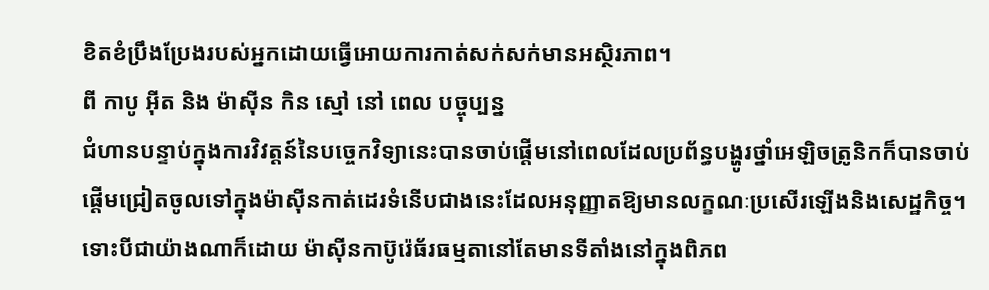ខិតខំប្រឹងប្រែងរបស់អ្នកដោយធ្វើអោយការកាត់សក់សក់មានអស្ថិរភាព។
ពី កាបូ អ៊ីត និង ម៉ាស៊ីន កិន ស្មៅ នៅ ពេល បច្ចុប្បន្ន
ជំហានបន្ទាប់ក្នុងការវិវត្តន៍នៃបច្ចេកវិទ្យានេះបានចាប់ផ្តើមនៅពេលដែលប្រព័ន្ធបង្ហូរថ្នាំអេឡិចត្រូនិកក៏បានចាប់ផ្តើមជ្រៀតចូលទៅក្នុងម៉ាស៊ីនកាត់ដេរទំនើបជាងនេះដែលអនុញ្ញាតឱ្យមានលក្ខណៈប្រសើរឡើងនិងសេដ្ឋកិច្ច។ ទោះបីជាយ៉ាងណាក៏ដោយ ម៉ាស៊ីនកាប៊ូរ៉េធ័រធម្មតានៅតែមានទីតាំងនៅក្នុងពិភព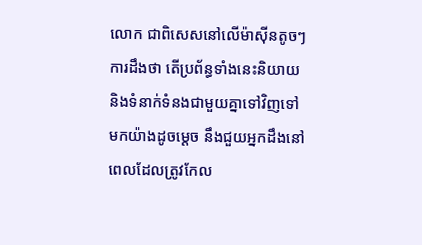លោក ជាពិសេសនៅលើម៉ាស៊ីនតូចៗ ការដឹងថា តើប្រព័ន្ធទាំងនេះនិយាយ និងទំនាក់ទំនងជាមួយគ្នាទៅវិញទៅមកយ៉ាងដូចម្តេច នឹងជួយអ្នកដឹងនៅពេលដែលត្រូវកែល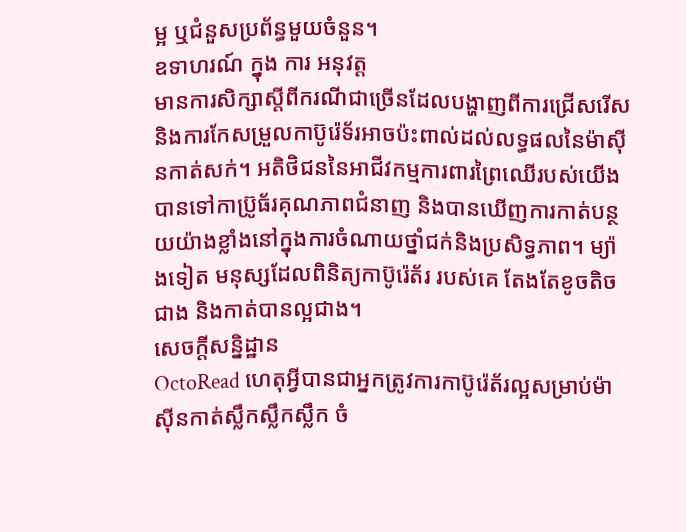ម្អ ឬជំនួសប្រព័ន្ធមួយចំនួន។
ឧទាហរណ៍ ក្នុង ការ អនុវត្ត
មានការសិក្សាស្តីពីករណីជាច្រើនដែលបង្ហាញពីការជ្រើសរើសនិងការកែសម្រួលកាប៊ូរ៉េទ័រអាចប៉ះពាល់ដល់លទ្ធផលនៃម៉ាស៊ីនកាត់សក់។ អតិថិជននៃអាជីវកម្មការពារព្រៃឈើរបស់យើងបានទៅកាប្រ៊ូធ័រគុណភាពជំនាញ និងបានឃើញការកាត់បន្ថយយ៉ាងខ្លាំងនៅក្នុងការចំណាយថ្នាំជក់និងប្រសិទ្ធភាព។ ម្យ៉ាងទៀត មនុស្សដែលពិនិត្យកាប៊ូរ៉េត័រ របស់គេ តែងតែខូចតិចជាង និងកាត់បានល្អជាង។
សេចក្តីសន្និដ្ឋាន
OctoRead ហេតុអ្វីបានជាអ្នកត្រូវការកាប៊ូរ៉េត័រល្អសម្រាប់ម៉ាស៊ីនកាត់ស្លឹកស្លឹកស្លឹក ចំ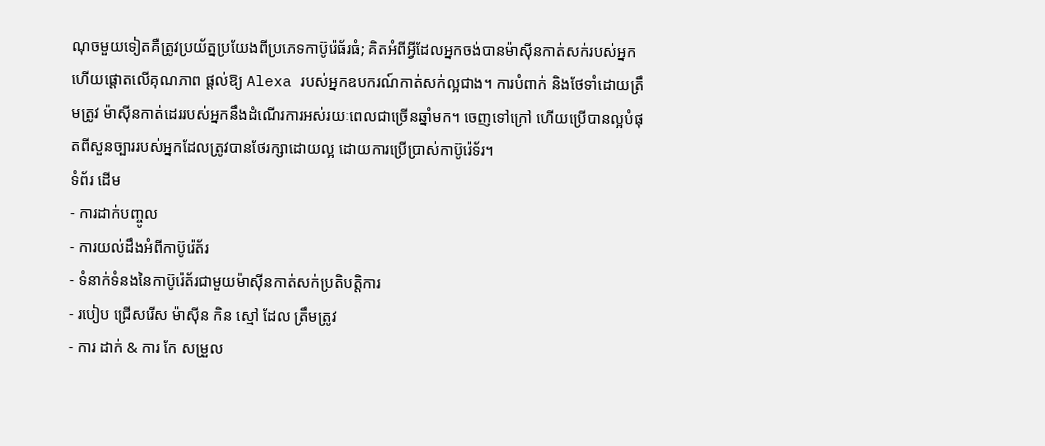ណុចមួយទៀតគឺត្រូវប្រយ័ត្នប្រយែងពីប្រភេទកាប៊ូរ៉េធ័រធំ; គិតអំពីអ្វីដែលអ្នកចង់បានម៉ាស៊ីនកាត់សក់របស់អ្នក ហើយផ្តោតលើគុណភាព ផ្តល់ឱ្យ Alexa របស់អ្នកឧបករណ៍កាត់សក់ល្អជាង។ ការបំពាក់ និងថែទាំដោយត្រឹមត្រូវ ម៉ាស៊ីនកាត់ដេររបស់អ្នកនឹងដំណើរការអស់រយៈពេលជាច្រើនឆ្នាំមក។ ចេញទៅក្រៅ ហើយប្រើបានល្អបំផុតពីសួនច្បាររបស់អ្នកដែលត្រូវបានថែរក្សាដោយល្អ ដោយការប្រើប្រាស់កាប៊ូរ៉េទ័រ។
ទំព័រ ដើម
- ការដាក់បញ្ចូល
- ការយល់ដឹងអំពីកាប៊ូរ៉េត័រ
- ទំនាក់ទំនងនៃកាប៊ូរ៉េត័រជាមួយម៉ាស៊ីនកាត់សក់ប្រតិបត្តិការ
- របៀប ជ្រើសរើស ម៉ាស៊ីន កិន ស្មៅ ដែល ត្រឹមត្រូវ
- ការ ដាក់ & ការ កែ សម្រួល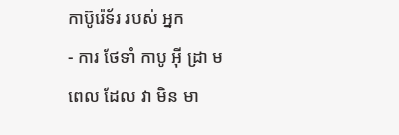កាប៊ូរ៉េទ័រ របស់ អ្នក
- ការ ថែទាំ កាបូ អ៊ី ដ្រា ម ពេល ដែល វា មិន មា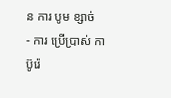ន ការ បូម ខ្សាច់
- ការ ប្រើប្រាស់ កាប៊ូរ៉េ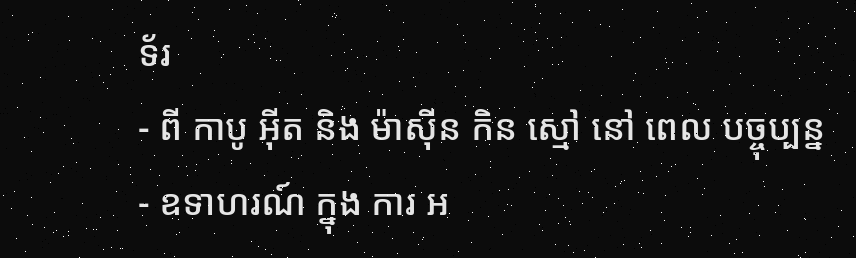ទ័រ
- ពី កាបូ អ៊ីត និង ម៉ាស៊ីន កិន ស្មៅ នៅ ពេល បច្ចុប្បន្ន
- ឧទាហរណ៍ ក្នុង ការ អ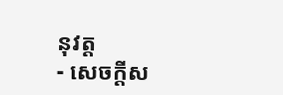នុវត្ត
- សេចក្តីស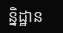ន្និដ្ឋាន